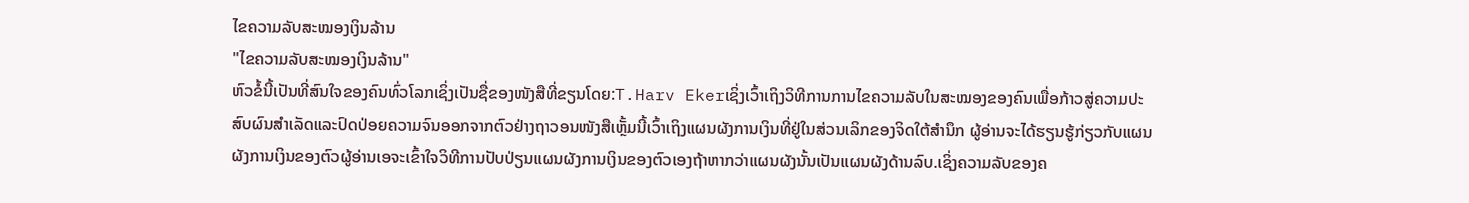ໄຂຄວາມລັບສະໝອງເງິນລ້ານ
"ໄຂຄວາມລັບສະໝອງເງິນລ້ານ"
ຫົວຂໍ້ນີ້ເປັນທີ່ສົນໃຈຂອງຄົນທົ່ວໂລກເຊິ່ງເປັນຊື່ຂອງໜັງສືທີ່ຂຽນໂດຍ:T.Harv Ekerເຊິ່ງເວົ້າເຖິງວິທີການການໄຂຄວາມລັບໃນສະໝອງຂອງຄົນເພື່ອກ້າວສູ່ຄວາມປະສົບຜົນສຳເລັດແລະປົດປ່ອຍຄວາມຈົນອອກຈາກຕົວຢ່າງຖາວອນໜັງສືເຫຼັ້ມນີ້ເວົ້າເຖິງແຜນຜັງການເງິນທີ່ຢູ່ໃນສ່ວນເລິກຂອງຈິດໃຕ້ສຳນຶກ ຜູ້ອ່ານຈະໄດ້ຮຽນຮູ້ກ່ຽວກັບແຜນຜັງການເງິນຂອງຕົວຜູ້ອ່ານເອຈະເຂົ້າໃຈວິທີການປັບປ່ຽນແຜນຜັງການເງິນຂອງຕົວເອງຖ້າຫາກວ່າແຜນຜັງນັ້ນເປັນແຜນຜັງດ້ານລົບ.ເຊິ່ງຄວາມລັບຂອງຄ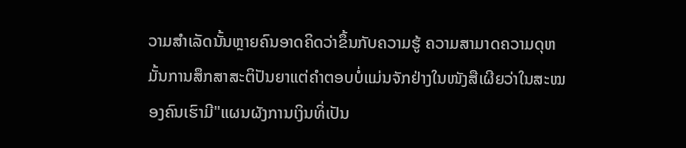ວາມສຳເລັດນັ້ນຫຼາຍຄົນອາດຄິດວ່າຂຶ້ນກັບຄວາມຮູ້ ຄວາມສາມາດຄວາມດຸຫມັ້ນການສຶກສາສະຕິປັນຍາແຕ່ຄຳຕອບບໍ່ແມ່ນຈັກຢ່າງໃນໜັງສືເຜີຍວ່າໃນສະໝອງຄົນເຮົາມີ"ແຜນຜັງການເງິນທິ່ເປັນ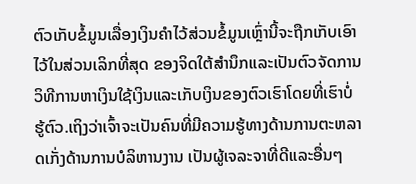ຕົວເກັບຂໍ້ມູນເລື່ອງເງິນຄຳໄວ້ສ່ວນຂໍ້ມູນເຫຼົ່ານີ້ຈະຖືກເກັບເອົາໄວ້ໃນສ່ວນເລິກທີ່ສຸດ ຂອງຈິດໃຕ້ສຳນຶກແລະເປັນຕົວຈັດການວິທີການຫາເງິນໃຊ້ເງິນແລະເກັບເງິນຂອງຕົວເຮົາໂດຍທີ່ເຮົາບໍ່ຮູ້ຕົວ.ເຖິງວ່າເຈົ້າຈະເປັນຄົນທີ່ມີຄວາມຮູ້ທາງດ້ານການຕະຫລາດເກັ່ງດ້ານການບໍລິຫານງານ ເປັນຜູ້ເຈລະຈາທີ່ດີແລະອື່ນໆ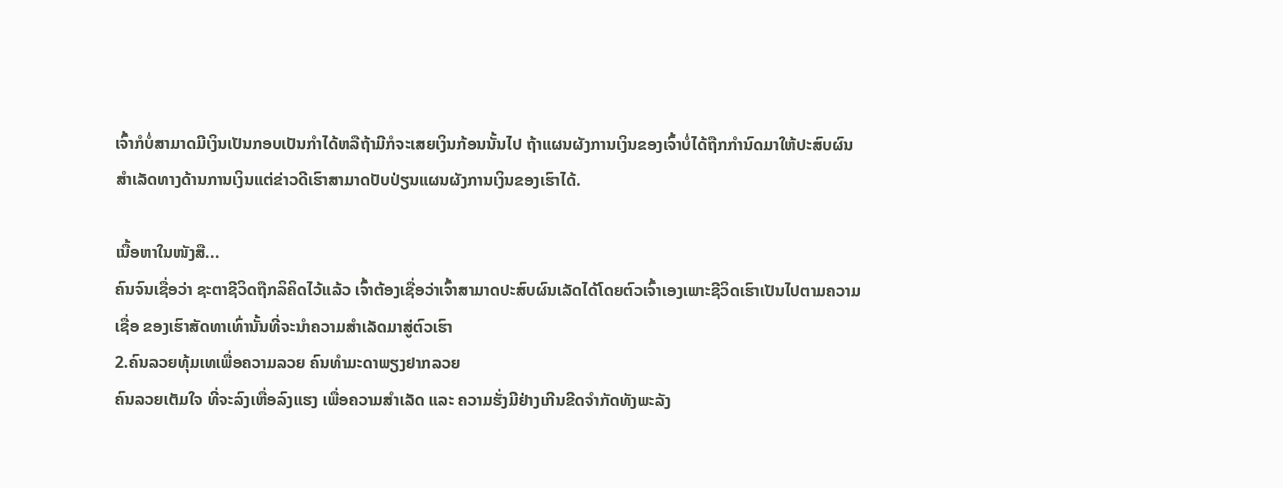ເຈົ້າກໍບໍ່ສາມາດມີເງິນເປັນກອບເປັນກຳໄດ້ຫລືຖ້າມີກໍຈະເສຍເງິນກ້ອນນັ້ນໄປ ຖ້າແຜນຜັງການເງິນຂອງເຈົ້າບໍ່ໄດ້ຖືກກຳນົດມາໃຫ້ປະສົບຜົນສຳເລັດທາງດ້ານການເງິນແຕ່ຂ່າວດີເຮົາສາມາດປັບປ່ຽນແຜນຜັງການເງິນຂອງເຮົາໄດ້.

ເນື້ອຫາໃນໜັງສື...
ຄົນຈົນເຊື່ອວ່າ ຊະຕາຊີວິດຖືກລິຄິດໄວ້ແລ້ວ ເຈົ້າຕ້ອງເຊື່ອວ່າເຈົ້າສາມາດປະສົບຜົນເລັດໄດ້ໂດຍຕົວເຈົ້າເອງເພາະຊີວິດເຮົາເປັນໄປຕາມຄວາມເຊື່ອ ຂອງເຮົາສັດທາເທົ່ານັ້ນທີ່ຈະນຳຄວາມສຳເລັດມາສູ່ຕົວເຮົາ
2.ຄົນລວຍທຸ້ມເທເພື່ອຄວາມລວຍ ຄົນທຳມະດາພຽງຢາກລວຍ
ຄົນລວຍເຕັມໃຈ ທີ່ຈະລົງເຫື່ອລົງແຮງ ເພື່ອຄວາມສຳເລັດ ແລະ ຄວາມຮັ່ງມີຢ່າງເກີນຂີດຈຳກັດທັງພະລັງ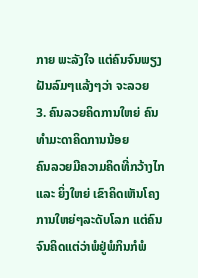ກາຍ ພະລັງໃຈ ແຕ່ຄົນຈົນພຽງຝັນລົມໆແລ້ງໆວ່າ ຈະລວຍ
3. ຄົນລວຍຄິດການໃຫຍ່ ຄົນທຳມະດາຄິດການນ້ອຍ
ຄົນລວຍມີຄວາມຄິດທີ່ກວ້າງໄກ ແລະ ຍິ່ງໃຫຍ່ ເຂົາຄິດເຫັນໂຄງການໃຫຍ່ໆລະດັບໂລກ ແຕ່ຄົນຈົນຄິດແຕ່ວ່າພໍຢູ່ພໍກິນກໍພໍ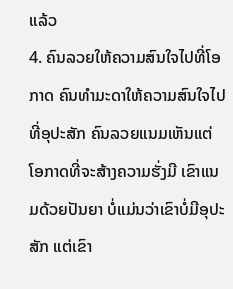ແລ້ວ
4. ຄົນລວຍໃຫ້ຄວາມສົນໃຈໄປທີ່ໂອກາດ ຄົນທຳມະດາໃຫ້ຄວາມສົນໃຈໄປທີ່ອຸປະສັກ ຄົນລວຍແນມເຫັນແຕ່ໂອກາດທີ່ຈະສ້າງຄວາມຮັ່ງມີ ເຂົາແນມດ້ວຍປັນຍາ ບໍ່ແມ່ນວ່າເຂົາບໍ່ມີອຸປະສັກ ແຕ່ເຂົາ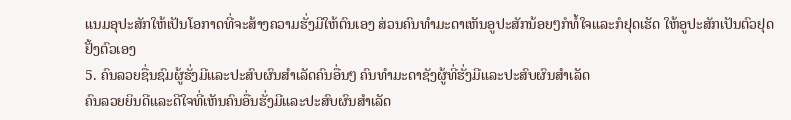ແນມອຸປະສັກໃຫ້ເປັນໂອກາດທີ່ຈະສ້າງຄວາມຮັ່ງມີໃຫ້ຕົນເອງ ສ່ວນຄົນທຳມະດາເຫັນອູປະສັກນ້ອຍໆກໍທໍ້ໃຈແລະກໍຢຸດເຮັດ ໃຫ້ອູປະສັກເປັນຕົວຢຸດຢັ້ງຕົວເອງ
5. ຄົນລວຍຊື່ນຊົມຜູ້ຮັ່ງມີແລະປະສົບຜົນສຳເລັດຄົນອື່ນໆ ຄົນທຳມະດາຊັງຜູ້ທີ່ຮັ່ງມີແລະປະສົບຜົນສຳເລັດ
ຄົນລວຍຍິນດີແລະດີໃຈທີ່ເຫັນຄົນອື່ນຮັ່ງມີແລະປະສົບຜົນສຳເລັດ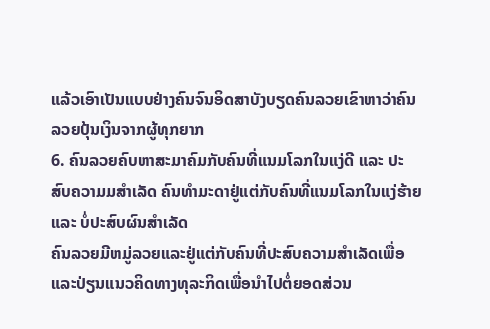ແລ້ວເອົາເປັນແບບຢ່າງຄົນຈົນອິດສາບັງບຽດຄົນລວຍເຂົາຫາວ່າຄົນລວຍປຸ້ນເງິນຈາກຜູ້ທຸກຍາກ
6. ຄົນລວຍຄົບຫາສະມາຄົມກັບຄົນທີ່ແນມໂລກໃນແງ່ດີ ແລະ ປະສົບຄວາມມສຳເລັດ ຄົນທຳມະດາຢູ່ແຕ່ກັບຄົນທີ່ແນມໂລກໃນແງ່ຮ້າຍ ແລະ ບໍ່ປະສົບຜົນສຳເລັດ
ຄົນລວຍມີຫມູ່ລວຍແລະຢູ່ແຕ່ກັບຄົນທີ່ປະສົບຄວາມສຳເລັດເພື່ອແລະປ່ຽນແນວຄິດທາງທຸລະກິດເພື່ອນຳໄປຕໍ່ຍອດສ່ວນ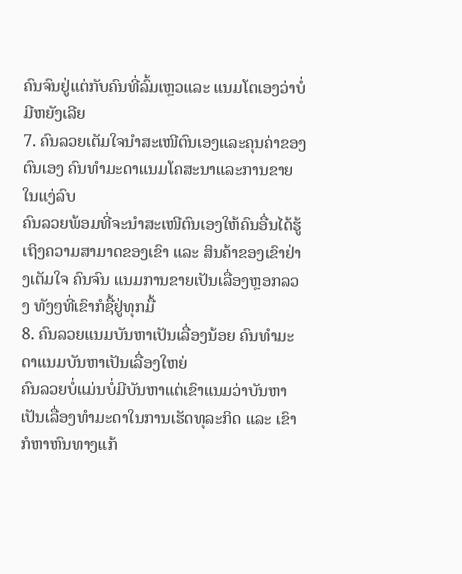ຄົນຈົນຢູ່ແຕ່ກັບຄົນທີ່ລົ້ມເຫຼວແລະ ແນມໂຕເອງວ່າບໍ່ມີຫຍັງເລີຍ
7. ຄົນລວຍເຕັມໃຈນຳສະເໜີຕົນເອງແລະຄຸນຄ່າຂອງຕົນເອງ ຄົນທຳມະດາແນມໂຄສະນາແລະການຂາຍໃນແງ່ລົບ
ຄົນລວຍພ້ອມທີ່ຈະນຳສະເໜີຕົນເອງໃຫ້ຄົນອື່ນໄດ້ຮູ້ເຖິງຄວາມສາມາດຂອງເຂົາ ແລະ ສິນຄ້າຂອງເຂົາຢ່າງເຕັມໃຈ ຄົນຈົນ ແນມການຂາຍເປັນເລື່ອງຫຼອກລວງ ທັງໆທີ່ເຂົາກໍຊື້ຢູ່ທຸກມື້
8. ຄົນລວຍແນມບັນຫາເປັນເລື່ອງນ້ອຍ ຄົນທຳມະດາແນມບັນຫາເປັນເລື່ອງໃຫຍ່
ຄົນລວຍບໍ່ແມ່ນບໍ່ມີບັນຫາແຕ່ເຂົາແນມວ່າບັນຫາເປັນເລື່ອງທຳມະດາໃນການເຮັດທຸລະກິດ ແລະ ເຂົາກໍຫາຫົນທາງແກ້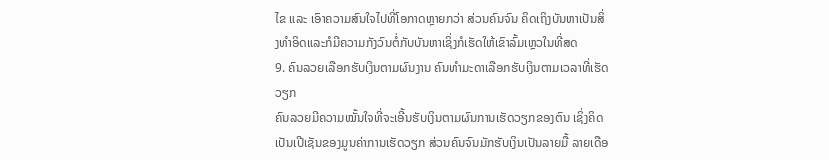ໄຂ ແລະ ເອົາຄວາມສົນໃຈໄປທີ່ໂອກາດຫຼາຍກວ່າ ສ່ວນຄົນຈົນ ຄິດເຖິງບັນຫາເປັນສິ່ງທຳອິດແລະກໍມີຄວາມກັງວົນຕໍ່ກັບບັນຫາເຊິ່ງກໍເຮັດໃຫ້ເຂົາລົ້ມເຫຼວໃນທີ່ສດ
9. ຄົນລວຍເລືອກຮັບເງິນຕາມຜົນງານ ຄົນທຳມະດາເລືອກຮັບເງິນຕາມເວລາທີ່ເຮັດວຽກ
ຄົນລວຍມີຄວາມໝັ້ນໃຈທີ່ຈະເອີ້ນຮັບເງິນຕາມຜົນການເຮັດວຽກຂອງຕົນ ເຊິ່ງຄິດເປັນເປີເຊັນຂອງມູນຄ່າການເຮັດວຽກ ສ່ວນຄົນຈົນມັກຮັບເງິນເປັນລາຍມື້ ລາຍເດືອ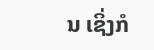ນ ເຊິ່ງກໍ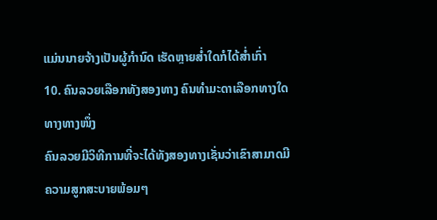ແມ່ນນາຍຈ້າງເປັນຜູ້ກຳນົດ ເຮັດຫຼາຍສ່ຳໃດກໍໄດ້ສ່ຳເກົ່າ
10. ຄົນລວຍເລືອກທັງສອງທາງ ຄົນທຳມະດາເລືອກທາງໃດທາງທາງໜຶ່ງ
ຄົນລວຍມີວິທີການທີ່ຈະໄດ້ທັງສອງທາງເຊັ່ນວ່າເຂົາສາມາດມີຄວາມສູກສະບາຍພ້ອມໆ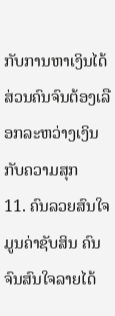ກັບການຫາເງິນໄດ້ ສ່ວນຄົນຈົນຕ້ອງເລືອກລະຫວ່າງເງິນກັບຄວາມສຸກ
11. ຄົນລວຍສົນໃຈມູນຄ່າຊັບສິນ ຄົນຈົນສົນໃຈລາຍໄດ້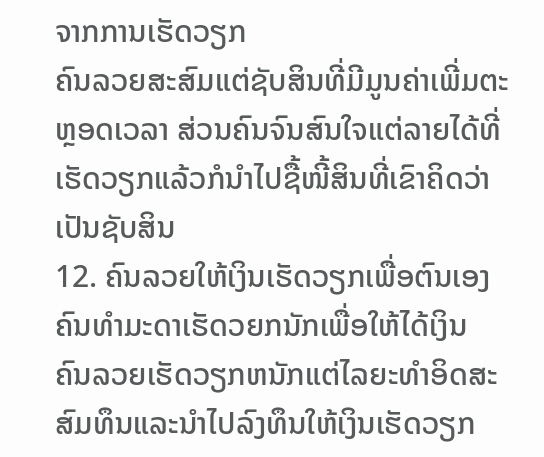ຈາກການເຮັດວຽກ
ຄົນລວຍສະສົມແຕ່ຊັບສິນທີ່ມີມູນຄ່າເພີ່ມຕະຫຼອດເວລາ ສ່ວນຄົນຈົນສົນໃຈແຕ່ລາຍໄດ້ທີ່ເຮັດວຽກແລ້ວກໍນຳໄປຊື້ໜີ້ສິນທີ່ເຂົາຄິດວ່າເປັນຊັບສິນ
12. ຄົນລວຍໃຫ້ເງິນເຮັດວຽກເພື່ອຕົນເອງ ຄົນທຳມະດາເຮັດວຍກນັກເພື່ອໃຫ້ໄດ້ເງິນ
ຄົນລວຍເຮັດວຽກຫນັກແຕ່ໄລຍະທຳອິດສະສົມທຶນແລະນຳໄປລົງທຶນໃຫ້ເງິນເຮັດວຽກ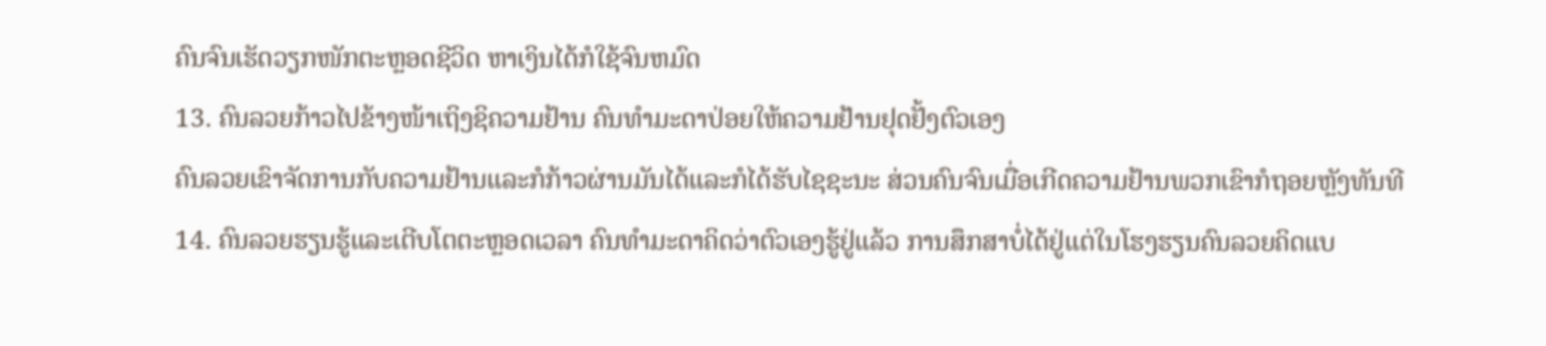ຄົນຈົນເຮັດວຽກໜັກຕະຫຼອດຊີວິດ ຫາເງິນໄດ້ກໍໃຊ້ຈົນຫມົດ
13. ຄົນລວຍກ້າວໄປຂ້າງໜ້າເຖິງຊິຄວາມຢ້ານ ຄົນທຳມະດາປ່ອຍໃຫ້ຄວາມຢ້ານຢຸດຢັ້ງຕົວເອງ
ຄົນລວຍເຂົາຈັດການກັບຄວາມຢ້ານແລະກໍກ້າວຜ່ານມັນໄດ້ແລະກໍໄດ້ຮັບໄຊຊະນະ ສ່ວນຄົນຈົນເມື່ອເກີດຄວາມຢ້ານພວກເຂົາກໍຖອຍຫຼັງທັນທີ
14. ຄົນລວຍຮຽນຮູ້ແລະເຕີບໂຕຕະຫຼອດເວລາ ຄົນທຳມະດາຄິດວ່າຕົວເອງຮູ້ຢູ່ແລ້ວ ການສຶກສາບໍ່ໄດ້ຢູ່ແຕ່ໃນໂຮງຮຽນຄົນລວຍຄິດແບ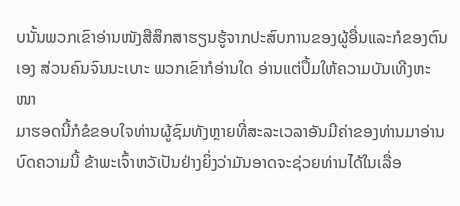ບນັ້ນພວກເຂົາອ່ານໜັງສືສຶກສາຮຽນຮູ້ຈາກປະສົບການຂອງຜູ້ອື່ນແລະກໍຂອງຕົນເອງ ສ່ວນຄົນຈົນນະເບາະ ພວກເຂົາກໍອ່ານໃດ ອ່ານແຕ່ປຶ້ມໃຫ້ຄວາມບັນເທີງຫະໜາ
ມາຮອດນີ້ກໍຂໍຂອບໃຈທ່ານຜູ້ຊົມທັງຫຼາຍທີ່ສະລະເວລາອັນມີຄ່າຂອງທ່ານມາອ່ານບົດຄວາມນີ້ ຂ້າພະເຈົ້າຫວັເປັນຢ່າງຍິ່ງວ່າມັນອາດຈະຊ່ວຍທ່ານໄດ້ໃນເລື່ອ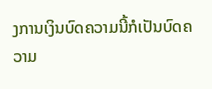ງການເງິນບົດຄວາມນີ້ກໍເປັນບົດຄວາມ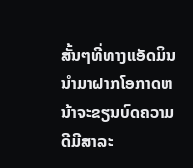ສັ້ນໆທີ່ທາງແອັດມິນນຳມາຝາກໂອກາດຫນ້າຈະຂຽນບົດຄວາມດີມີສາລະ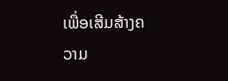ເພື່ອເສີມສ້າງຄວາມ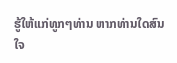ຮູ້ໃຫ້ແກ່ທູກໆທ່ານ ຫາກທ່ານໃດສົນໃຈ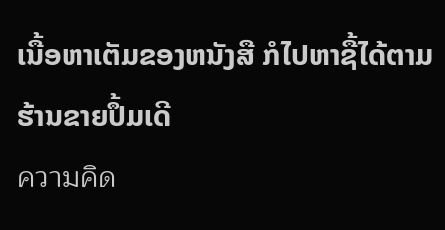ເນື້ອຫາເຕັມຂອງຫນັງສື ກໍໄປຫາຊື້ໄດ້ຕາມຮ້ານຂາຍປຶ້ມເດີ
ความคิด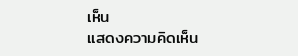เห็น
แสดงความคิดเห็น